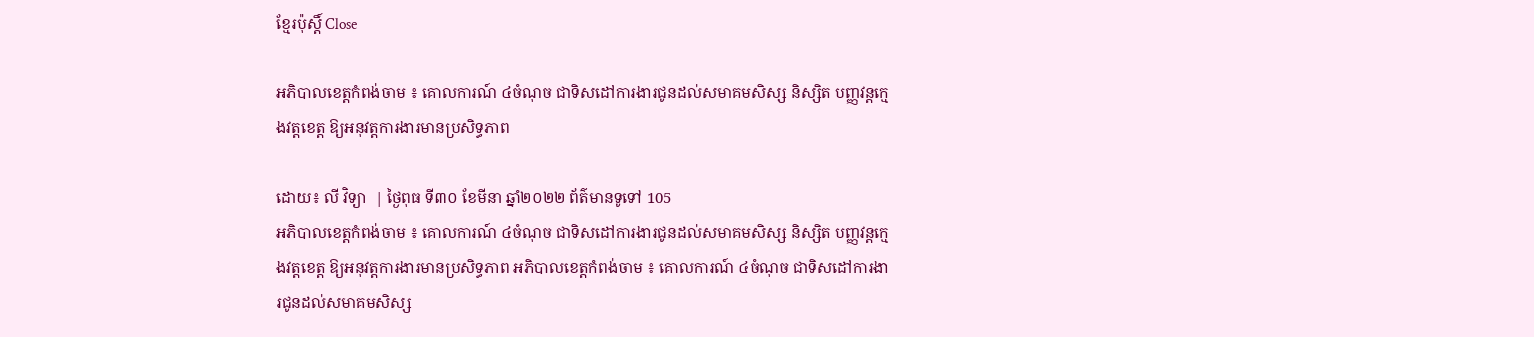ខ្មែរប៉ុស្ដិ៍ Close

អភិបាលខេត្តកំពង់ចាម ៖ គោលការណ៍ ៤ចំណុច ជាទិសដៅការងារជូនដល់សមាគមសិស្ស និស្សិត បញ្ញវន្តក្មេងវត្តខេត្ត ឱ្យអនុវត្តការងារមានប្រសិទ្ធភាព

ដោយ៖ លី វិទ្យា  | ថ្ងៃពុធ ទី៣០ ខែមីនា ឆ្នាំ២០២២ ព័ត៌មានទូទៅ 105
អភិបាលខេត្តកំពង់ចាម ៖ គោលការណ៍ ៤ចំណុច ជាទិសដៅការងារជូនដល់សមាគមសិស្ស និស្សិត បញ្ញវន្តក្មេងវត្តខេត្ត ឱ្យអនុវត្តការងារមានប្រសិទ្ធភាព អភិបាលខេត្តកំពង់ចាម ៖ គោលការណ៍ ៤ចំណុច ជាទិសដៅការងារជូនដល់សមាគមសិស្ស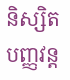និស្សិត បញ្ញវន្ត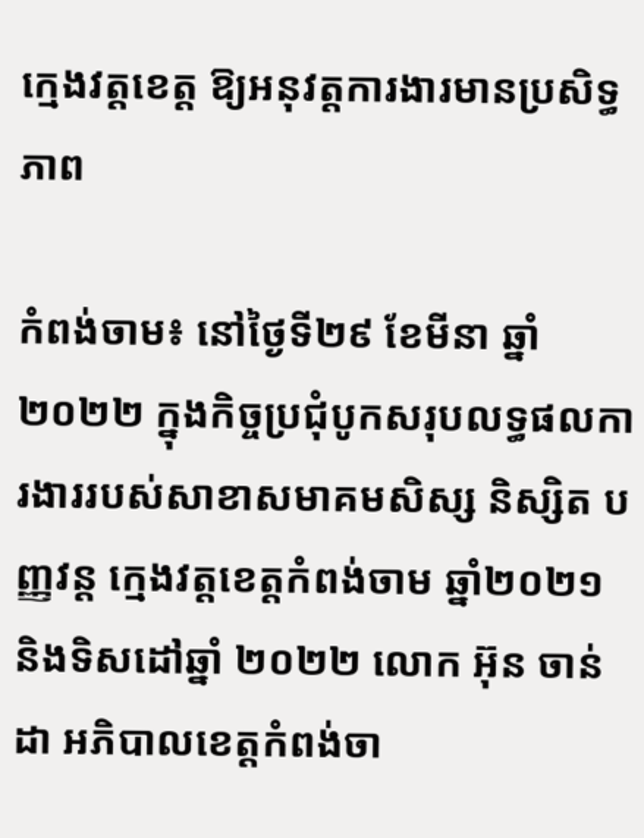ក្មេងវត្តខេត្ត ឱ្យអនុវត្តការងារមានប្រសិទ្ធភាព

កំពង់ចាម៖ នៅថ្ងៃទី២៩ ខែមីនា ឆ្នាំ២០២២ ក្នុងកិច្ចប្រជុំបូកសរុបលទ្ធផលការងាររបស់សាខាសមាគមសិស្ស និស្សិត បញ្ញវន្ត ក្មេងវត្តខេត្តកំពង់ចាម ឆ្នាំ២០២១ និងទិសដៅឆ្នាំ ២០២២ លោក អ៊ុន ចាន់ដា អភិបាលខេត្តកំពង់ចា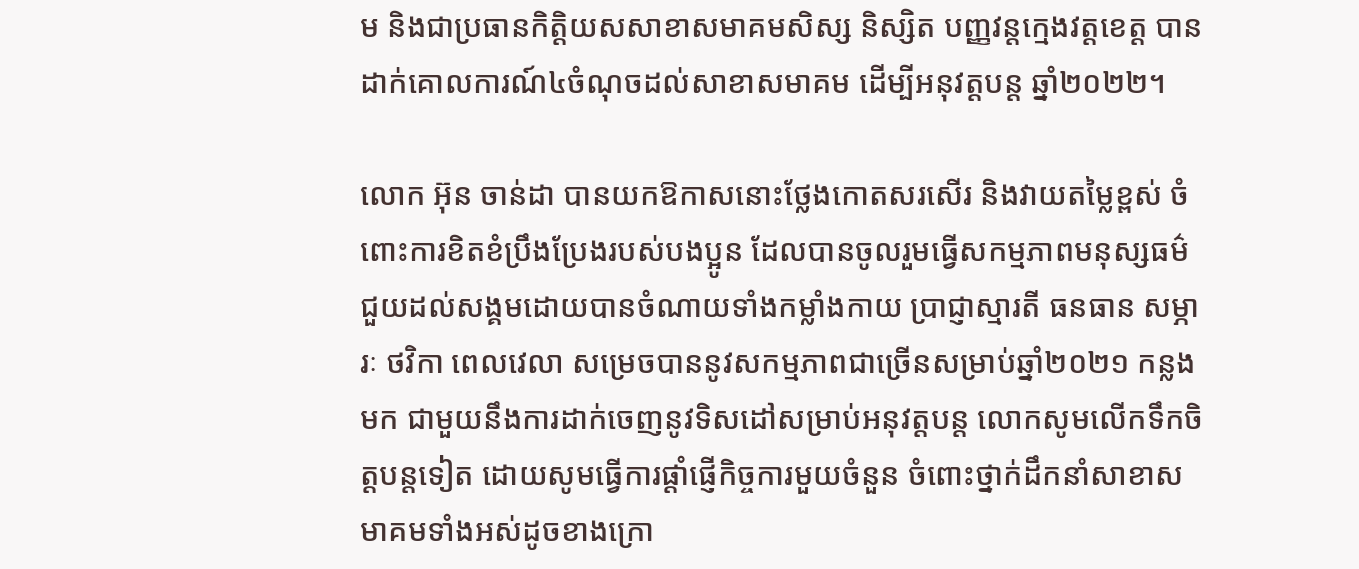ម និងជាប្រធានកិត្តិយសសាខាសមាគមសិស្ស និស្សិត បញ្ញវន្តក្មេងវត្តខេត្ត បានដាក់គោលការណ៍៤ចំណុចដល់សាខាសមាគម ដើម្បីអនុវត្តបន្ត ឆ្នាំ២០២២។

លោក អ៊ុន ចាន់ដា បានយកឱកាសនោះថ្លែងកោតសរសើរ និងវាយតម្លៃខ្ពស់ ចំពោះការខិតខំប្រឹងប្រែងរបស់បងប្អូន ដែលបានចូលរួមធ្វើសកម្មភាពមនុស្សធម៌ ជួយដល់សង្គមដោយបានចំណាយទាំងកម្លាំងកាយ ប្រាជ្ញាស្មារតី ធនធាន សម្ភារៈ ថវិកា ពេលវេលា សម្រេចបាននូវសកម្មភាពជាច្រើនសម្រាប់ឆ្នាំ២០២១ កន្លងមក ជាមួយនឹងការដាក់ចេញនូវទិសដៅសម្រាប់អនុវត្តបន្ត លោកសូមលើកទឹកចិត្តបន្តទៀត ដោយសូមធ្វើការផ្តាំផ្ញើកិច្ចការមួយចំនួន ចំពោះថ្នាក់ដឹកនាំសាខាសមាគមទាំងអស់ដូចខាងក្រោ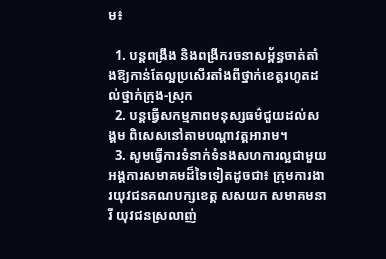ម៖

  1. បន្តពង្រឹង និងពង្រីករចនាសម្ព័ន្ធចាត់តាំងឱ្យកាន់តែល្អប្រសើរតាំងពីថ្នាក់ខេត្តរហូតដល់ថ្នាក់ក្រុង-ស្រុក
  2. បន្តធ្វើសកម្មភាពមនុស្សធម៌ជួយដល់សង្គម ពិសេសនៅតាមបណ្តាវត្តអារាម។
  3. សូមធ្វើការទំនាក់ទំនងសហការល្អជាមួយអង្គការសមាគមដ៏ទៃទៀតដូចជា៖ ក្រុមការងារយុវជនគណបក្សខេត្ត សសយក សមាគមនារី យុវជនស្រលាញ់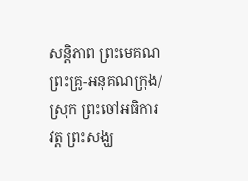សន្តិភាព ព្រះមេគណ ព្រះគ្រូ-អនុគណក្រុង/ស្រុក ព្រះចៅអធិការវត្ត ព្រះសង្ឃ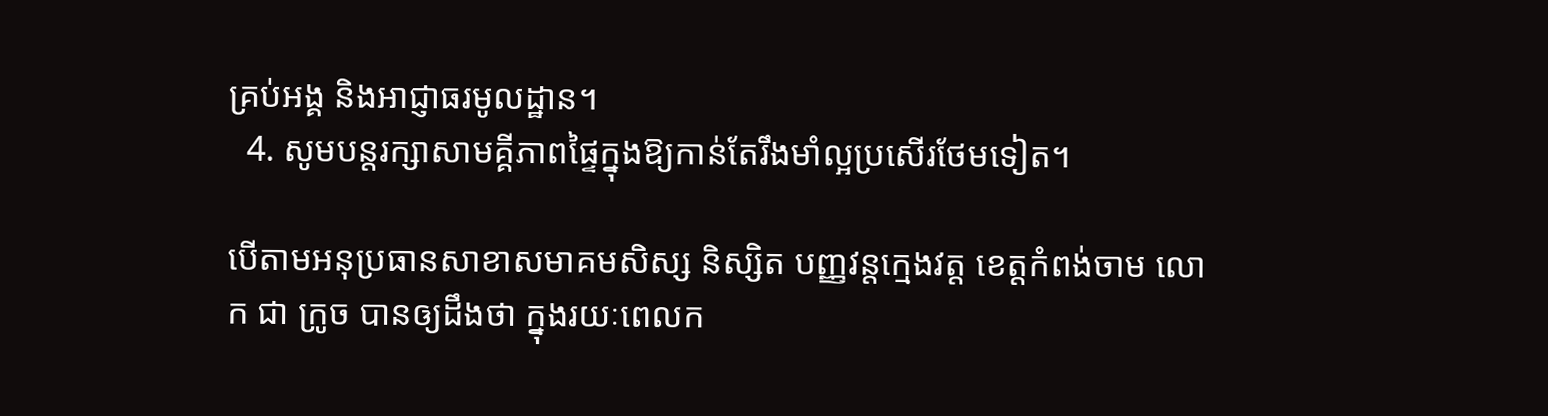គ្រប់អង្គ និងអាជ្ញាធរមូលដ្ឋាន។
  4. សូមបន្តរក្សាសាមគ្គីភាពផ្ទៃក្នុងឱ្យកាន់តែរឹងមាំល្អប្រសើរថែមទៀត។

បើតាមអនុប្រធានសាខាសមាគមសិស្ស និស្សិត បញ្ញវន្តក្មេងវត្ត ខេត្តកំពង់ចាម លោក ជា ក្រូច បានឲ្យដឹងថា ក្នុងរយៈពេលក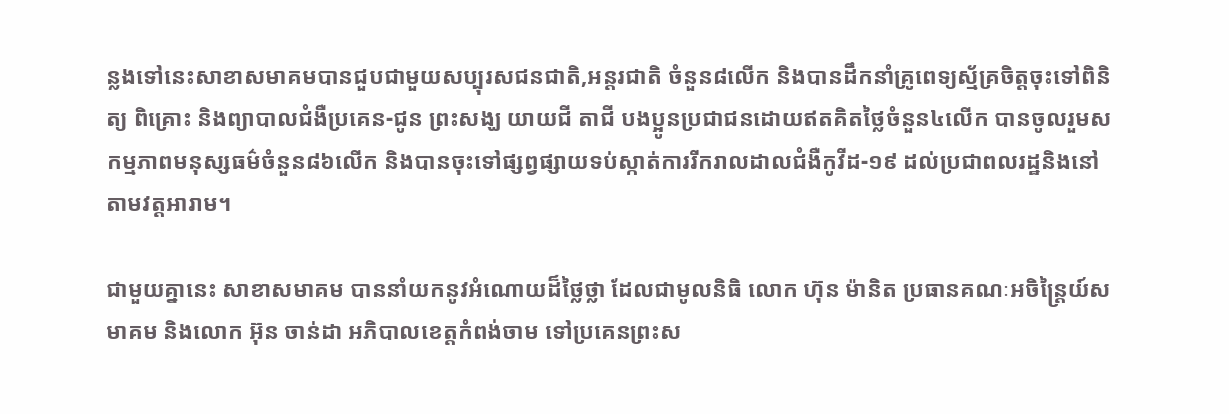ន្លងទៅនេះសាខាសមាគមបានជួបជាមួយសប្បុរសជនជាតិ,អន្តរជាតិ ចំនួន៨លើក និងបានដឹកនាំគ្រូពេទ្យស្ម័គ្រចិត្តចុះទៅពិនិត្យ ពិគ្រោះ និងព្យាបាលជំងឺប្រគេន-ជូន ព្រះសង្ឃ យាយជី តាជី បងប្អូនប្រជាជនដោយឥតគិតថ្លៃចំនួន៤លើក បានចូលរួមសកម្មភាពមនុស្សធម៌ចំនួន៨៦លើក និងបានចុះទៅផ្សព្វផ្សាយទប់ស្កាត់ការរីករាលដាលជំងឺកូវីដ-១៩ ដល់ប្រជាពលរដ្ឋនិងនៅតាមវត្តអារាម។

ជាមួយគ្នានេះ សាខាសមាគម បាននាំយកនូវអំណោយដ៏ថ្លៃថ្លា ដែលជាមូលនិធិ លោក ហ៊ុន ម៉ានិត ប្រធានគណៈអចិន្ត្រៃយ៍សមាគម និងលោក អ៊ុន ចាន់ដា អភិបាលខេត្តកំពង់ចាម ទៅប្រគេនព្រះស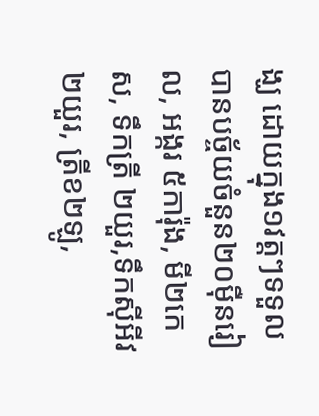ង្ឃ ដោយក្នុង១វត្តៗទទួលបានបច្ច័យចំនួន២០ម៉ឺនរៀល, អង្ករ ៥ការ៉ុង, មី២កេស, ទឹកត្រី ២យួរ,ទឹកស៊ីអីវ២យួរ, ត្រីខ២ឡូ,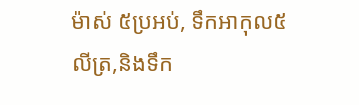ម៉ាស់ ៥ប្រអប់, ទឹកអាកុល៥លីត្រ,និងទឹក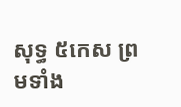សុទ្ធ ៥កេស ព្រមទាំង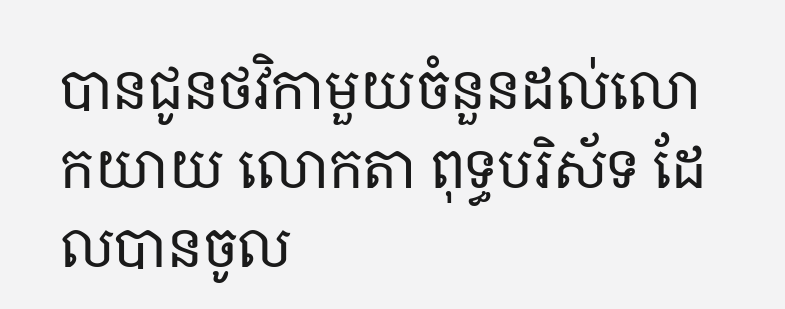បានជូនថវិកាមួយចំនួនដល់លោកយាយ លោកតា ពុទ្ធបរិស័ទ ដែលបានចូល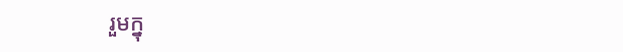រួមក្នុ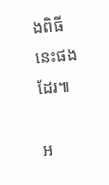ងពិធីនេះផងដែរ៕

អ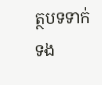ត្ថបទទាក់ទង